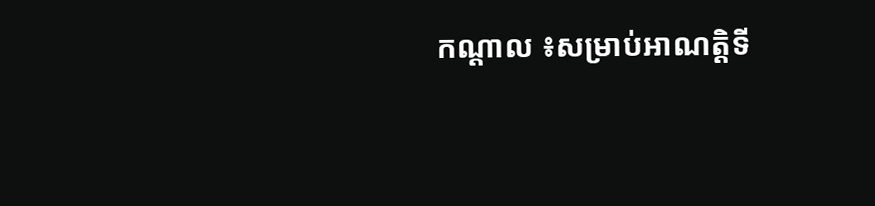កណ្ដាល ៖សម្រាប់អាណត្ដិទី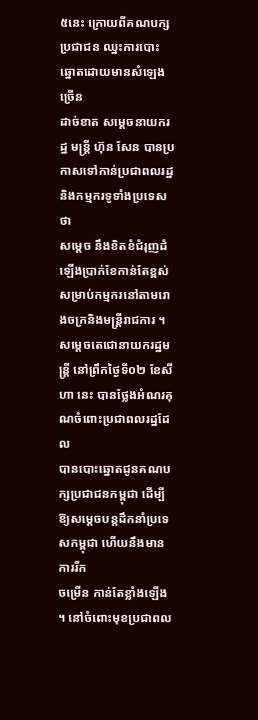៥នេះ ក្រោយពីគណបក្សប្រជាជន ឈ្នះការបោះឆ្នោតដោយមានសំឡេងច្រើន
ដាច់ខាត សម្ដេចនាយករដ្ឋ មន្ដ្រី ហ៊ុន សែន បានប្រកាសទៅកាន់ប្រជាពលរដ្ឋ និងកម្មករទូទាំងប្រទេសថា
សម្ដេច នឹងខិតខំជំរុញដំឡើងប្រាក់ខែកាន់តែខ្ពស់ សម្រាប់កម្មករនៅតាមរោងចក្រនិងមន្ដ្រីរាជការ ។
សម្ដេចតេជោនាយករដ្ឋមន្ដ្រី នៅព្រឹកថ្ងៃទី០២ ខែសីហា នេះ បានថ្លែងអំណរគុណចំពោះប្រជាពលរដ្ឋដែល
បានបោះឆ្នោតជូនគណបក្សប្រជាជនកម្ពុជា ដើម្បីឱ្យសម្ដេចបន្ដដឹកនាំប្រទេសកម្ពុជា ហើយនឹងមានការរីក
ចម្រើន កាន់តែខ្លាំងឡើង ។ នៅចំពោះមុខប្រជាពល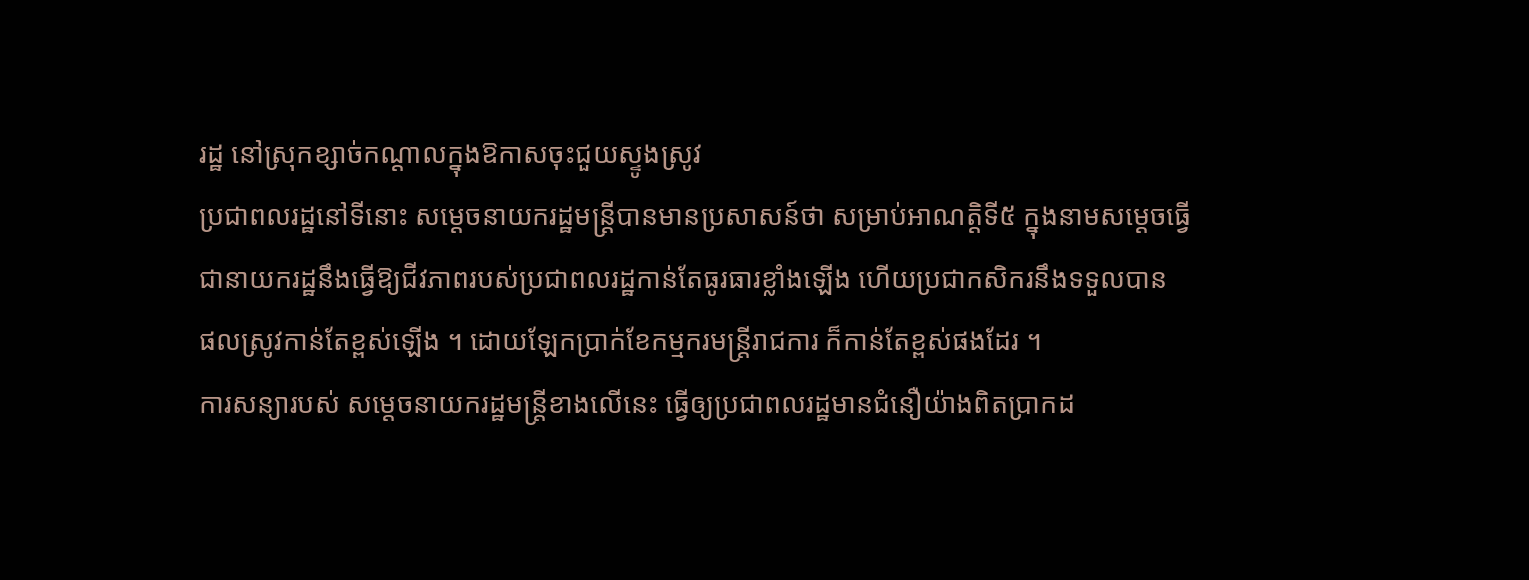រដ្ឋ នៅស្រុកខ្សាច់កណ្ដាលក្នុងឱកាសចុះជួយស្ទូងស្រូវ
ប្រជាពលរដ្ឋនៅទីនោះ សម្ដេចនាយករដ្ឋមន្ដ្រីបានមានប្រសាសន៍ថា សម្រាប់អាណត្ដិទី៥ ក្នុងនាមសម្ដេចធ្វើ
ជានាយករដ្ឋនឹងធ្វើឱ្យជីវភាពរបស់ប្រជាពលរដ្ឋកាន់តែធូរធារខ្លាំងឡើង ហើយប្រជាកសិករនឹងទទួលបាន
ផលស្រូវកាន់តែខ្ពស់ឡើង ។ ដោយឡែកប្រាក់ខែកម្មករមន្ដ្រីរាជការ ក៏កាន់តែខ្ពស់ផងដែរ ។
ការសន្យារបស់ សម្ដេចនាយករដ្ឋមន្រ្តីខាងលើនេះ ធ្វើឲ្យប្រជាពលរដ្ឋមានជំនឿយ៉ាងពិតប្រាកដ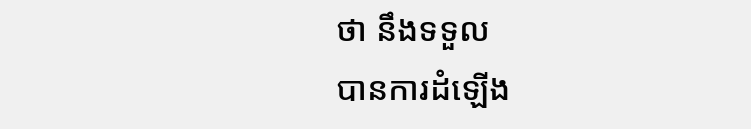ថា នឹងទទួល
បានការដំឡើង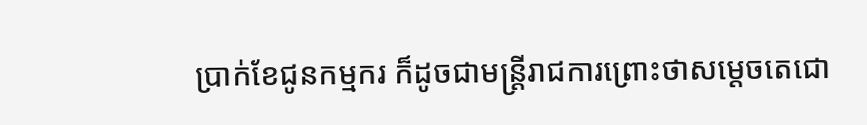ប្រាក់ខែជូនកម្មករ ក៏ដូចជាមន្ដ្រីរាជការព្រោះថាសម្តេចតេជោ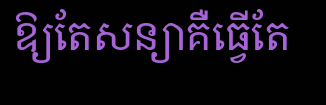ឱ្យតែសន្យាគឺធ្វើតែ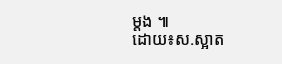ម្ដង ៕
ដោយ៖ស.ស្អាត